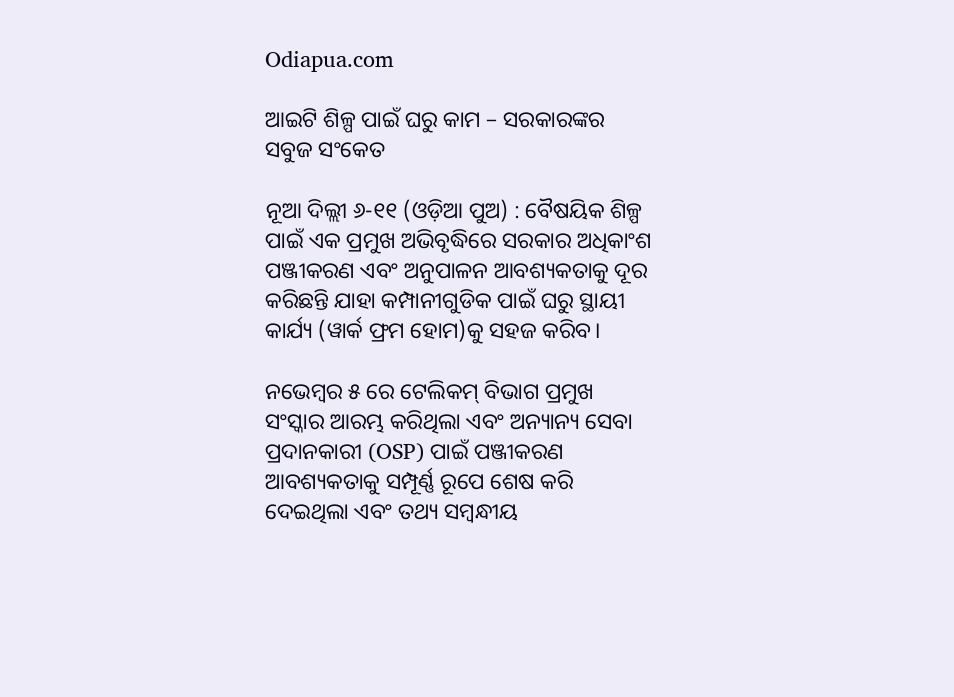Odiapua.com

ଆଇଟି ଶିଳ୍ପ ପାଇଁ ଘରୁ କାମ – ସରକାରଙ୍କର ସବୁଜ ସଂକେତ

ନୂଆ ଦିଲ୍ଲୀ ୬-୧୧ (ଓଡ଼ିଆ ପୁଅ) : ବୈଷୟିକ ଶିଳ୍ପ ପାଇଁ ଏକ ପ୍ରମୁଖ ଅଭିବୃଦ୍ଧିରେ ସରକାର ଅଧିକାଂଶ ପଞ୍ଜୀକରଣ ଏବଂ ଅନୁପାଳନ ଆବଶ୍ୟକତାକୁ ଦୂର କରିଛନ୍ତି ଯାହା କମ୍ପାନୀଗୁଡିକ ପାଇଁ ଘରୁ ସ୍ଥାୟୀ କାର୍ଯ୍ୟ (ୱାର୍କ ଫ୍ରମ ହୋମ)କୁ ସହଜ କରିବ।

ନଭେମ୍ବର ୫ ରେ ଟେଲିକମ୍ ବିଭାଗ ପ୍ରମୁଖ ସଂସ୍କାର ଆରମ୍ଭ କରିଥିଲା ଏବଂ ଅନ୍ୟାନ୍ୟ ସେବା ପ୍ରଦାନକାରୀ (OSP) ପାଇଁ ପଞ୍ଜୀକରଣ ଆବଶ୍ୟକତାକୁ ସମ୍ପୂର୍ଣ୍ଣ ରୂପେ ଶେଷ କରି ଦେଇଥିଲା ଏବଂ ତଥ୍ୟ ସମ୍ବନ୍ଧୀୟ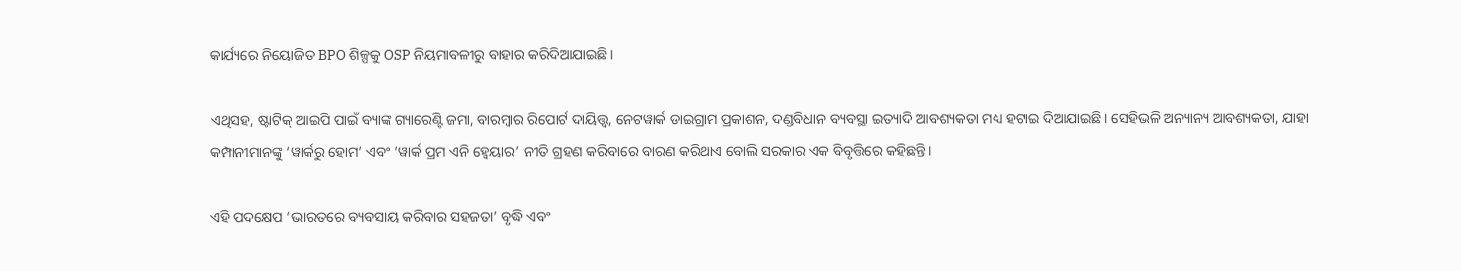କାର୍ଯ୍ୟରେ ନିୟୋଜିତ BPO ଶିଳ୍ପକୁ OSP ନିୟମାବଳୀରୁ ବାହାର କରିଦିଆଯାଇଛି।

ଏଥିସହ, ଷ୍ଟାଟିକ୍ ଆଇପି ପାଇଁ ବ୍ୟାଙ୍କ ଗ୍ୟାରେଣ୍ଟି ଜମା, ବାରମ୍ବାର ରିପୋର୍ଟ ଦାୟିତ୍ତ୍ୱ, ନେଟୱାର୍କ ଡାଇଗ୍ରାମ ପ୍ରକାଶନ, ଦଣ୍ଡବିଧାନ ବ୍ୟବସ୍ଥା ଇତ୍ୟାଦି ଆବଶ୍ୟକତା ମଧ୍ୟ ହଟାଇ ଦିଆଯାଇଛି। ସେହିଭଳି ଅନ୍ୟାନ୍ୟ ଆବଶ୍ୟକତା, ଯାହା କମ୍ପାନୀମାନଙ୍କୁ ‘ୱାର୍କରୁ ହୋମ’ ଏବଂ ‘ୱାର୍କ ପ୍ରମ ଏନି ହ୍ୱେୟାର’ ନୀତି ଗ୍ରହଣ କରିବାରେ ବାରଣ କରିଥାଏ ବୋଲି ସରକାର ଏକ ବିବୃତ୍ତିରେ କହିଛନ୍ତି।

ଏହି ପଦକ୍ଷେପ ‘ଭାରତରେ ବ୍ୟବସାୟ କରିବାର ସହଜତା’ ବୃଦ୍ଧି ଏବଂ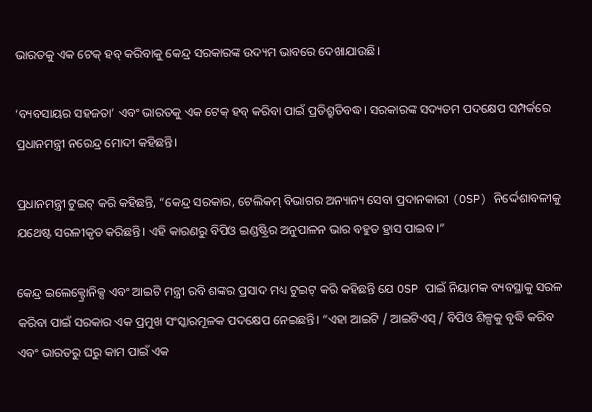ଭାରତକୁ ଏକ ଟେକ୍ ହବ୍ କରିବାକୁ କେନ୍ଦ୍ର ସରକାରଙ୍କ ଉଦ୍ୟମ ଭାବରେ ଦେଖାଯାଉଛି।

‘ବ୍ୟବସାୟର ସହଜତା’ ଏବଂ ଭାରତକୁ ଏକ ଟେକ୍ ହବ୍ କରିବା ପାଇଁ ପ୍ରତିଶ୍ରୁତିବଦ୍ଧ। ସରକାରଙ୍କ ସଦ୍ୟତମ ପଦକ୍ଷେପ ସମ୍ପର୍କରେ ପ୍ରଧାନମନ୍ତ୍ରୀ ନରେନ୍ଦ୍ର ମୋଦୀ କହିଛନ୍ତି।

ପ୍ରଧାନମନ୍ତ୍ରୀ ଟୁଇଟ୍ କରି କହିଛନ୍ତି, “କେନ୍ଦ୍ର ସରକାର, ଟେଲିକମ୍ ବିଭାଗର ଅନ୍ୟାନ୍ୟ ସେବା ପ୍ରଦାନକାରୀ (OSP) ନିର୍ଦ୍ଦେଶାବଳୀକୁ ଯଥେଷ୍ଟ ସରଳୀକୃତ କରିଛନ୍ତି। ଏହି କାରଣରୁ ବିପିଓ ଇଣ୍ଡଷ୍ଟ୍ରିର ଅନୁପାଳନ ଭାର ବହୁତ ହ୍ରାସ ପାଇବ।”

କେନ୍ଦ୍ର ଇଲେକ୍ଟ୍ରୋନିକ୍ସ ଏବଂ ଆଇଟି ମନ୍ତ୍ରୀ ରବି ଶଙ୍କର ପ୍ରସାଦ ମଧ୍ୟ ଟୁଇଟ୍ କରି କହିଛନ୍ତି ଯେ OSP ପାଇଁ ନିୟାମକ ବ୍ୟବସ୍ଥାକୁ ସରଳ କରିବା ପାଇଁ ସରକାର ଏକ ପ୍ରମୁଖ ସଂସ୍କାରମୂଳକ ପଦକ୍ଷେପ ନେଇଛନ୍ତି। “ଏହା ଆଇଟି / ଆଇଟିଏସ୍ / ବିପିଓ ଶିଳ୍ପକୁ ବୃଦ୍ଧି କରିବ ଏବଂ ଭାରତରୁ ଘରୁ କାମ ପାଇଁ ଏକ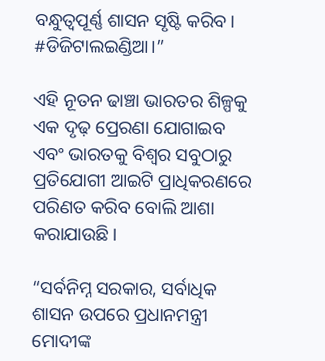ବନ୍ଧୁତ୍ୱପୂର୍ଣ୍ଣ ଶାସନ ସୃଷ୍ଟି କରିବ। #ଡିଜିଟାଲଇଣ୍ଡିଆ।”

ଏହି ନୂତନ ଢାଞ୍ଚା ଭାରତର ଶିଳ୍ପକୁ ଏକ ଦୃଢ଼ ପ୍ରେରଣା ଯୋଗାଇବ ଏବଂ ଭାରତକୁ ବିଶ୍ୱର ସବୁଠାରୁ ପ୍ରତିଯୋଗୀ ଆଇଟି ପ୍ରାଧିକରଣରେ ପରିଣତ କରିବ ବୋଲି ଆଶା କରାଯାଉଛି।

“ସର୍ବନିମ୍ନ ସରକାର, ସର୍ବାଧିକ ଶାସନ ଉପରେ ପ୍ରଧାନମନ୍ତ୍ରୀ ମୋଦୀଙ୍କ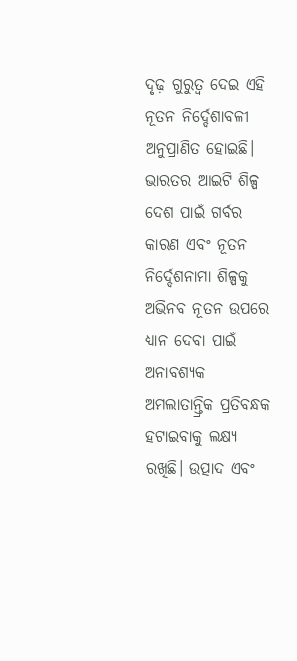ଦୃଢ଼ ଗୁରୁତ୍ୱ ଦେଇ ଏହି ନୂତନ ନିର୍ଦ୍ଦେଶାବଳୀ ଅନୁପ୍ରାଣିତ ହୋଇଛି। ଭାରତର ଆଇଟି ଶିଳ୍ପ ଦେଶ ପାଇଁ ଗର୍ବର କାରଣ ଏବଂ ନୂତନ ନିର୍ଦ୍ଦେଶନାମା ଶିଳ୍ପକୁ ଅଭିନବ ନୂତନ ଉପରେ ଧ୍ୟାନ ଦେବା ପାଇଁ ଅନାବଶ୍ୟକ ଅମଲାତାନ୍ତ୍ରିକ ପ୍ରତିବନ୍ଧକ ହଟାଇବାକୁ ଲକ୍ଷ୍ୟ ରଖିଛି। ଉତ୍ପାଦ ଏବଂ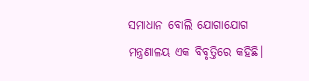ସମାଧାନ ବୋଲି ଯୋଗାଯୋଗ ମନ୍ତ୍ରଣାଳୟ ଏକ ବିବୃତ୍ତିରେ କହିଛି।